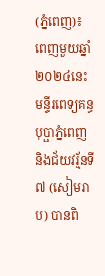(ភ្នំពេញ)៖ ពេញមួយឆ្នាំ២០២៤នេះ មន្ទីរពេទ្យគន្ធបុប្ផាភ្នំពេញ និងជ័យវរ្ម័នទី៧ (សៀមរាប) បានពិ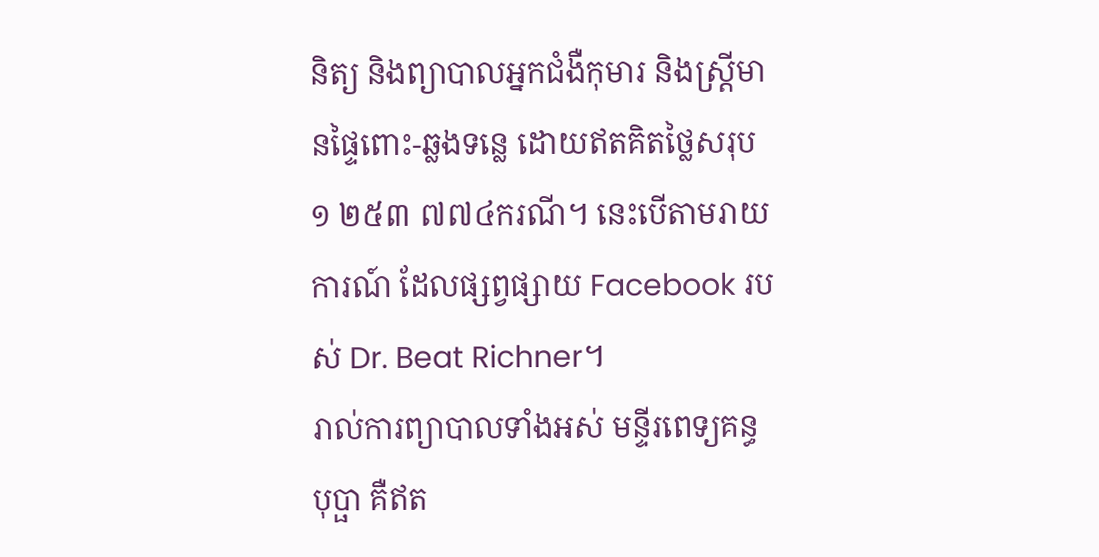និត្យ និងព្យាបាលអ្នកជំងឺកុមារ និងស្ត្រីមានផ្ទៃពោះ-ឆ្លងទន្លេ ដោយឥតគិតថ្លៃសរុប ១ ២៥៣ ៧៧៤ករណី។ នេះបើតាមរាយការណ៍ ដែលផ្សព្វផ្សាយ Facebook របស់ Dr. Beat Richner។
រាល់ការព្យាបាលទាំងអស់ មន្ទីរពេទ្យគន្ធបុប្ផា គឺឥត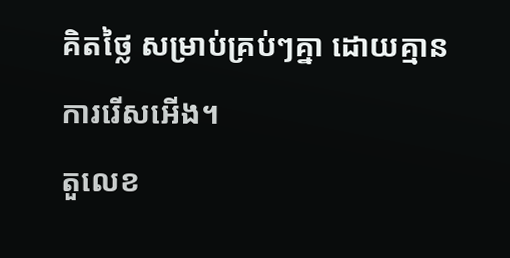គិតថ្លៃ សម្រាប់គ្រប់ៗគ្នា ដោយគ្មានការរើសអើង។
តួលេខ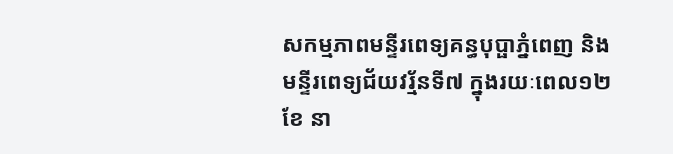សកម្មភាពមន្ទីរពេទ្យគន្ធបុប្ផាភ្នំពេញ និងមន្ទីរពេទ្យជ័យវរ្ម័នទី៧ ក្នុងរយៈពេល១២ខែ នា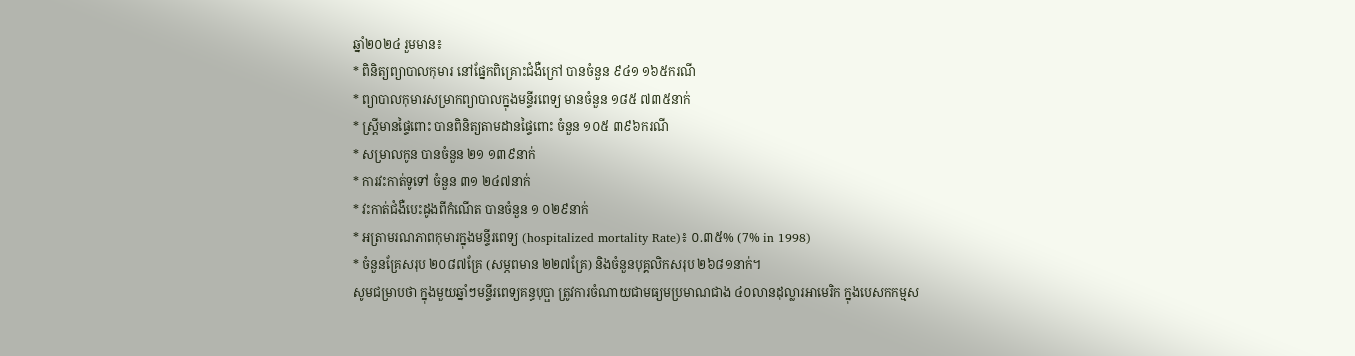ឆ្នាំ២០២៤ រួមមាន៖
* ពិនិត្យព្យាបាលកុមារ នៅផ្នែកពិគ្រោះជំងឺក្រៅ បានចំនួន ៩៤១ ១៦៥ករណី
* ព្យាបាលកុមារសម្រាកព្យាបាលក្នុងមន្ទីរពេទ្យ មានចំនួន ១៨៥ ៧៣៥នាក់
* ស្ត្រីមានផ្ទៃពោះ បានពិនិត្យតាមដានផ្ទៃពោះ ចំនួន ១០៥ ៣៩៦ករណី
* សម្រាលកូន បានចំនួន ២១ ១៣៩នាក់
* ការវះកាត់ទូទៅ ចំនួន ៣១ ២៤៧នាក់
* វះកាត់ជំងឺបេះដូងពីកំណើត បានចំនួន ១ ០២៩នាក់
* អត្រាមរណភាពកុមារក្នុងមន្ទីរពេទ្យ (hospitalized mortality Rate)៖ ០.៣៥% (7% in 1998)
* ចំនួនគ្រែសរុប ២០៨៧គ្រែ (សម្ភពមាន ២២៧គ្រែ) និងចំនួនបុគ្គលិកសរុប ២៦៨១នាក់។
សូមជម្រាបថា ក្នុងមួយឆ្នាំៗមន្ទីរពេទ្យគន្ធបុប្ផា ត្រូវការចំណាយជាមធ្យមប្រមាណជាង ៤០លានដុល្លារអាមេរិក ក្នុងបេសកកម្មស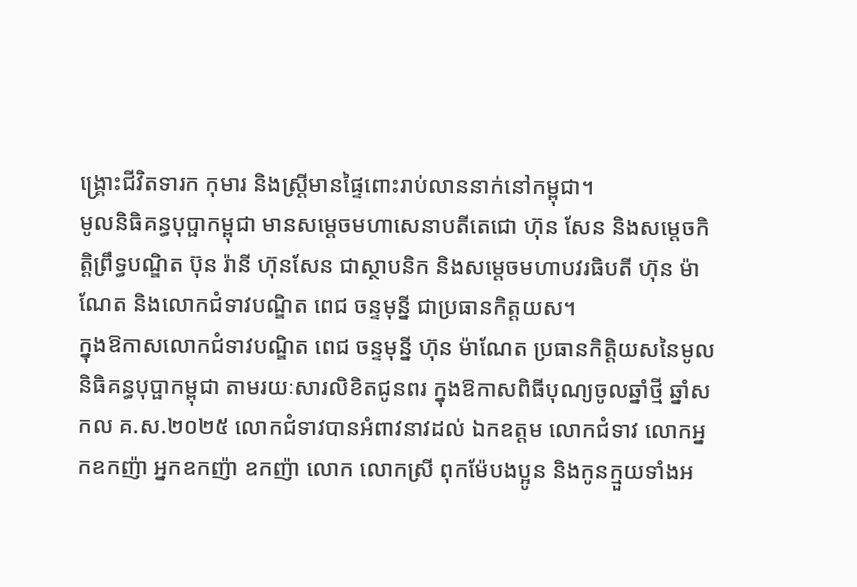ង្គ្រោះជីវិតទារក កុមារ និងស្រ្តីមានផ្ទៃពោះរាប់លាននាក់នៅកម្ពុជា។
មូលនិធិគន្ធបុប្ផាកម្ពុជា មានសម្តេចមហាសេនាបតីតេជោ ហ៊ុន សែន និងសម្តេចកិត្តិព្រឹទ្ធបណ្ឌិត ប៊ុន រ៉ានី ហ៊ុនសែន ជាស្ថាបនិក និងសម្តេចមហាបវរធិបតី ហ៊ុន ម៉ាណែត និងលោកជំទាវបណ្ឌិត ពេជ ចន្ទមុន្នី ជាប្រធានកិត្តយស។
ក្នុងឱកាសលោកជំទាវបណ្ឌិត ពេជ ចន្ទមុនី្ន ហ៊ុន ម៉ាណែត ប្រធានកិត្តិយសនៃមូលនិធិគន្ធបុប្ផាកម្ពុជា តាមរយៈសារលិខិតជូនពរ ក្នុងឱកាសពិធីបុណ្យចូលឆ្នាំថ្មី ឆ្នាំសកល គ.ស.២០២៥ លោកជំទាវបានអំពាវនាវដល់ ឯកឧត្តម លោកជំទាវ លោកអ្នកឧកញ៉ា អ្នកឧកញ៉ា ឧកញ៉ា លោក លោកស្រី ពុកម៉ែបងប្អូន និងកូនក្មួយទាំងអ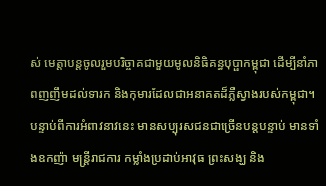ស់ មេត្តាបន្តចូលរួមបរិច្ចាគជាមួយមូលនិធិគន្ធបុប្ផាកម្ពុជា ដើម្បីនាំភាពញញឹមដល់ទារក និងកុមារដែលជាអនាគតដ៏ភ្លឺស្វាងរបស់កម្ពុជា។
បន្ទាប់ពីការអំពាវនាវនេះ មានសប្បុរសជនជាច្រើនបន្តបន្ទាប់ មានទាំងឧកញ៉ា មន្ត្រីរាជការ កម្លាំងប្រដាប់អាវុធ ព្រះសង្ឃ និង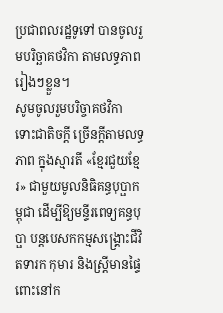ប្រជាពលរដ្ឋទូទៅ បានចូលរួមបរិច្ឆាគថវិកា តាមលទ្ធភាពរៀងៗខ្លួន។
សូមចូលរួមបរិច្ចាគថវិកា ទោះជាតិចក្តី ច្រើនក្តីតាមលទ្ធភាព ក្នុងស្មារតី «ខ្មែរជួយខ្មែរ» ជាមួយមូលនិធិគន្ធបុប្ផាកម្ពុជា ដើម្បីឱ្យមន្ទីរពេទ្យគន្ធបុប្ផា បន្តបេសកកម្មសង្គ្រោះជីវិតទារក កុមារ និងស្រ្តីមានផ្ទៃពោះនៅក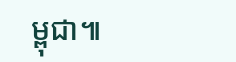ម្ពុជា៕